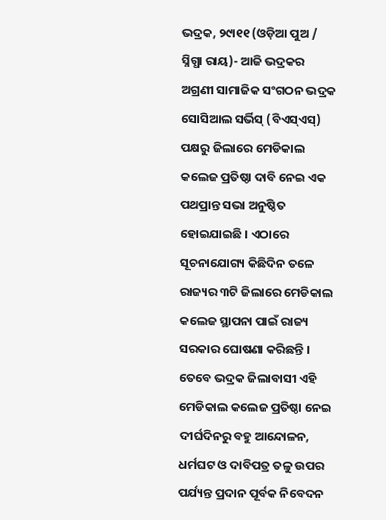ଭଦ୍ରକ, ୨୯ା୧୧ (ଓଡ଼ିଆ ପୁଅ / ସ୍ନିଗ୍ଧା ରାୟ)- ଆଜି ଭଦ୍ରକର ଅଗ୍ରଣୀ ସାମାଜିକ ସଂଗଠନ ଭଦ୍ରକ ସୋସିଆଲ ସର୍ଭିସ୍ (ବିଏସ୍ଏସ୍) ପକ୍ଷରୁ ଜିଲାରେ ମେଡିକାଲ କଲେଜ ପ୍ରତିଷ୍ଠା ଦାବି ନେଇ ଏକ ପଥପ୍ରାନ୍ତ ସଭା ଅନୁଷ୍ଠିତ ହୋଇଯାଇଛି । ଏଠାରେ ସୂଚନାଯୋଗ୍ୟ କିଛିଦିନ ତଳେ ରାଜ୍ୟର ୩ଟି ଜିଲାରେ ମେଡିକାଲ କଲେଜ ସ୍ଥାପନା ପାଇଁ ରାଜ୍ୟ ସରକାର ଘୋଷଣା କରିଛନ୍ତି । ତେବେ ଭଦ୍ରକ ଜିଲାବାସୀ ଏହି ମେଡିକାଲ କଲେଜ ପ୍ରତିଷ୍ଠା ନେଇ ଦୀର୍ଘଦିନରୁ ବହୁ ଆନ୍ଦୋଳନ, ଧର୍ମଘଟ ଓ ଦାବିପତ୍ର ତଳୁ ଉପର ପର୍ଯ୍ୟନ୍ତ ପ୍ରଦାନ ପୂର୍ବକ ନିବେଦନ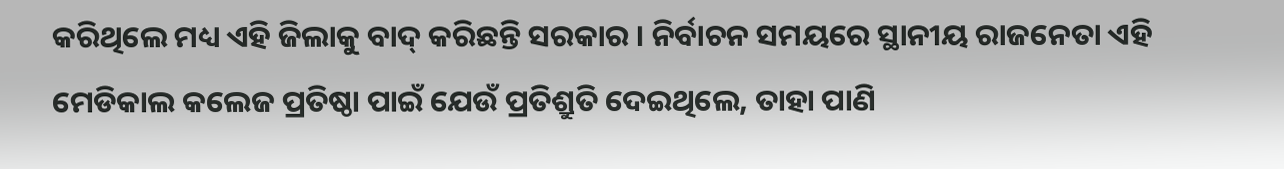କରିଥିଲେ ମଧ୍ୟ ଏହି ଜିଲାକୁ ବାଦ୍ କରିଛନ୍ତି ସରକାର । ନିର୍ବାଚନ ସମୟରେ ସ୍ଥାନୀୟ ରାଜନେତା ଏହି ମେଡିକାଲ କଲେଜ ପ୍ରତିଷ୍ଠା ପାଇଁ ଯେଉଁ ପ୍ରତିଶ୍ରୁତି ଦେଇଥିଲେ, ତାହା ପାଣି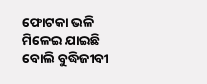ଫୋଟକା ଭଳି ମିଳେଇ ଯାଇଛି ବୋଲି ବୁଦ୍ଧିଜୀବୀ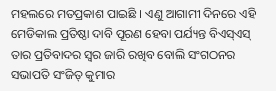ମହଲରେ ମତପ୍ରକାଶ ପାଇଛି । ଏଣୁ ଆଗାମୀ ଦିନରେ ଏହି ମେଡିକାଲ ପ୍ରତିଷ୍ଠା ଦାବି ପୂରଣ ହେବା ପର୍ଯ୍ୟନ୍ତ ବିଏସ୍ଏସ୍ ତାର ପ୍ରତିବାଦର ସ୍ୱର ଜାରି ରଖିବ ବୋଲି ସଂଗଠନର ସଭାପତି ସଂଜିତ୍ କୁମାର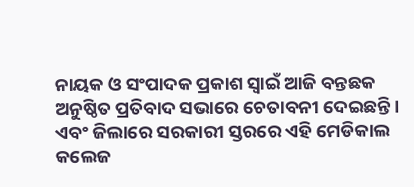ନାୟକ ଓ ସଂପାଦକ ପ୍ରକାଶ ସ୍ୱାଇଁ ଆଜି ବନ୍ତଛକ ଅନୁଷ୍ଠିତ ପ୍ରତିବାଦ ସଭାରେ ଚେତାବନୀ ଦେଇଛନ୍ତି । ଏବଂ ଜିଲାରେ ସରକାରୀ ସ୍ତରରେ ଏହି ମେଡିକାଲ କଲେଜ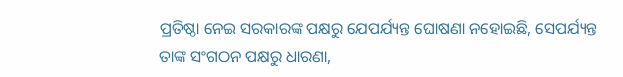ପ୍ରତିଷ୍ଠା ନେଇ ସରକାରଙ୍କ ପକ୍ଷରୁ ଯେପର୍ଯ୍ୟନ୍ତ ଘୋଷଣା ନହୋଇଛି, ସେପର୍ଯ୍ୟନ୍ତ ତାଙ୍କ ସଂଗଠନ ପକ୍ଷରୁ ଧାରଣା,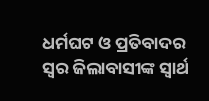ଧର୍ମଘଟ ଓ ପ୍ରତିବାଦର ସ୍ୱର ଜିଲାବାସୀଙ୍କ ସ୍ୱାର୍ଥ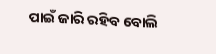ପାଇଁ ଜାରି ରହିବ ବୋଲି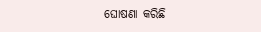ଘୋଷଣା କରିଛି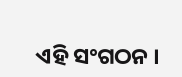ଏହି ସଂଗଠନ ।